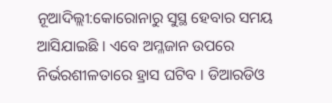ନୂଆଦିଲ୍ଲୀ:କୋରୋନାରୁ ସୁସ୍ଥ ହେବାର ସମୟ ଆସିଯାଇଛି । ଏବେ ଅମ୍ଳଜାନ ଉପରେ ନିର୍ଭରଶୀଳତାରେ ହ୍ରାସ ଘଟିବ । ଡିଆରଡିଓ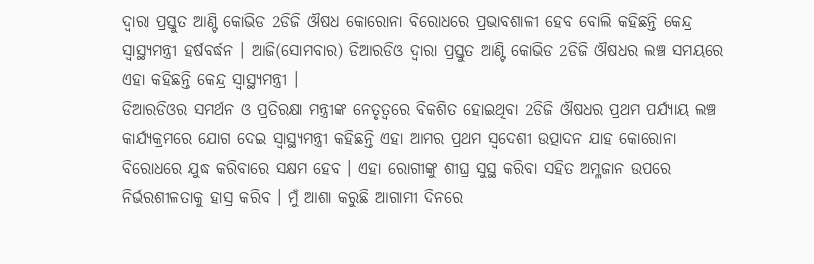ଦ୍ବାରା ପ୍ରସ୍ତୁତ ଆଣ୍ଟି କୋଭିଡ 2ଡିଜି ଔଷଧ କୋରୋନା ବିରୋଧରେ ପ୍ରଭାବଶାଳୀ ହେବ ବୋଲି କହିଛନ୍ତି କେନ୍ଦ୍ର ସ୍ବାସ୍ଥ୍ୟମନ୍ତ୍ରୀ ହର୍ଷବର୍ଦ୍ଧନ । ଆଜି(ସୋମବାର) ଡିଆରଡିଓ ଦ୍ବାରା ପ୍ରସ୍ତୁତ ଆଣ୍ଟି କୋଭିଡ 2ଡିଜି ଔଷଧର ଲଞ୍ଚ ସମୟରେ ଏହା କହିଛନ୍ତି କେନ୍ଦ୍ର ସ୍ବାସ୍ଥ୍ୟମନ୍ତ୍ରୀ ।
ଡିଆରଡିଓର ସମର୍ଥନ ଓ ପ୍ରତିରକ୍ଷା ମନ୍ତ୍ରୀଙ୍କ ନେତୃତ୍ବରେ ବିକଶିତ ହୋଇଥିବା 2ଡିଜି ଔଷଧର ପ୍ରଥମ ପର୍ଯ୍ୟାୟ ଲଞ୍ଚ କାର୍ଯ୍ୟକ୍ରମରେ ଯୋଗ ଦେଇ ସ୍ବାସ୍ଥ୍ୟମନ୍ତ୍ରୀ କହିଛନ୍ତି ଏହା ଆମର ପ୍ରଥମ ସ୍ବଦେଶୀ ଉତ୍ପାଦନ ଯାହ କୋରୋନା ବିରୋଧରେ ଯୁଦ୍ଧ କରିବାରେ ସକ୍ଷମ ହେବ । ଏହା ରୋଗୀଙ୍କୁ ଶୀଘ୍ର ସୁସ୍ଥ କରିବା ସହିତ ଅମ୍ଳଜାନ ଉପରେ ନିର୍ଭରଶୀଳତାକୁ ହାସ୍ର କରିବ । ମୁଁ ଆଶା କରୁଛି ଆଗାମୀ ଦିନରେ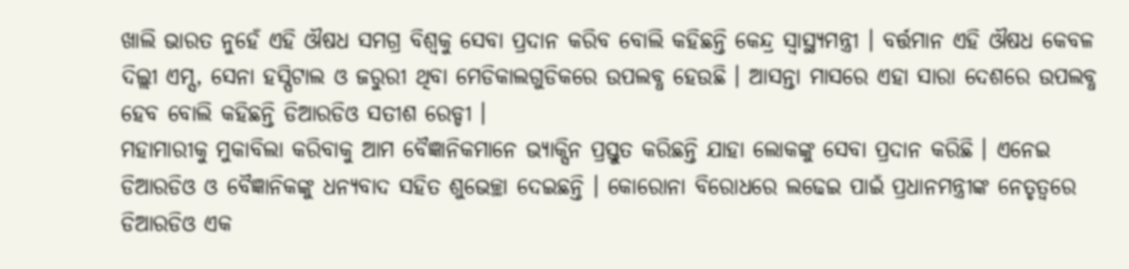ଖାଲି ଭାରତ ନୁହେଁ ଏହି ଔଷଧ ସମଗ୍ର ବିଶ୍ବକୁ ସେବା ପ୍ରଦାନ କରିବ ବୋଲି କହିଛନ୍ତି କେନ୍ଦ୍ର ସ୍ବାସ୍ଥ୍ୟମନ୍ତ୍ରୀ । ବର୍ତ୍ତମାନ ଏହି ଔଷଧ କେବଳ ଦିଲ୍ଲୀ ଏମ୍ସ, ସେନା ହସ୍ପିଟାଲ ଓ ଜରୁରୀ ଥିବା ମେଡିକାଲଗୁଡିକରେ ଉପଲବ୍ଧ ହେଉଛି । ଆସନ୍ତା ମାସରେ ଏହା ସାରା ଦେଶରେ ଉପଲବ୍ଧ ହେବ ବୋଲି କହିଛନ୍ତି ଡିଆରଡିଓ ସତୀଶ ରେଡ୍ଡୀ ।
ମହାମାରୀକୁ ମୁକାବିଲା କରିବାକୁ ଆମ ବୈଜ୍ଞାନିକମାନେ ଭ୍ୟାକ୍ସିନ ପ୍ରସ୍ତୁତ କରିଛନ୍ତି ଯାହା ଲୋକଙ୍କୁ ସେବା ପ୍ରଦାନ କରିଛି । ଏନେଇ ଡିଆରଡିଓ ଓ ବୈଜ୍ଞାନିକଙ୍କୁ ଧନ୍ୟବାଦ ସହିତ ଶୁଭେଚ୍ଛା ଦେଇଛନ୍ତି । କୋରୋନା ବିରୋଧରେ ଲଢେଇ ପାଇଁ ପ୍ରଧାନମନ୍ତ୍ରୀଙ୍କ ନେତୃତ୍ବରେ ଡିଆରଡିଓ ଏକ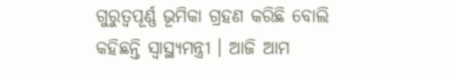ଗୁରୁତ୍ବପୂର୍ଣ୍ଣ ଭୂମିକା ଗ୍ରହଣ କରିଛି ବୋଲି କହିଛନ୍ତି ସ୍ବାସ୍ଥ୍ୟମନ୍ତ୍ରୀ । ଆଜି ଆମ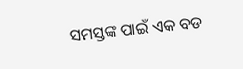ସମସ୍ତଙ୍କ ପାଇଁ ଏକ ବଡ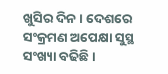ଖୁସିର ଦିନ । ଦେଶରେ ସଂକ୍ରମଣ ଅପେକ୍ଷା ସୁସ୍ଥ ସଂଖ୍ୟା ବଢିଛି ।